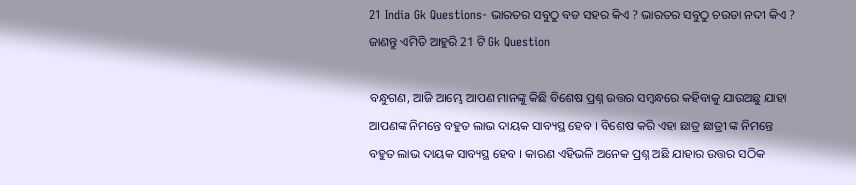21 India Gk Questions- ଭାରତର ସବୁଠୁ ବଡ ସହର କିଏ ? ଭାରତର ସବୁଠୁ ଚଉଡା ନଦୀ କିଏ ? ଜାଣନ୍ତୁ ଏମିତି ଆହୁରି 21 ଟି Gk Question

ବନ୍ଧୁଗଣ, ଆଜି ଆମ୍ଭେ ଆପଣ ମାନଙ୍କୁ କିଛି ବିଶେଷ ପ୍ରଶ୍ନ ଉତ୍ତର ସମ୍ବନ୍ଧରେ କହିବାକୁ ଯାଉଅଛୁ ଯାହା ଆପଣଙ୍କ ନିମନ୍ତେ ବହୁତ ଲାଭ ଦାୟକ ସାବ୍ୟସ୍ଥ ହେବ । ବିଶେଷ କରି ଏହା ଛାତ୍ର ଛାତ୍ରୀ ଙ୍କ ନିମନ୍ତେ ବହୁତ ଲାଭ ଦାୟକ ସାବ୍ୟସ୍ଥ ହେବ । କାରଣ ଏହିଭଳି ଅନେକ ପ୍ରଶ୍ନ ଅଛି ଯାହାର ଉତ୍ତର ସଠିକ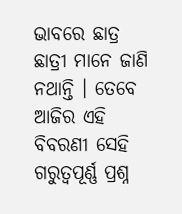ଭାବରେ ଛାତ୍ର ଛାତ୍ରୀ ମାନେ ଜାଣି ନଥାନ୍ତି । ତେବେ ଆଜିର ଏହି ବିବରଣୀ ସେହି ଗରୁତ୍ଵପୂର୍ଣ୍ଣ ପ୍ରଶ୍ନ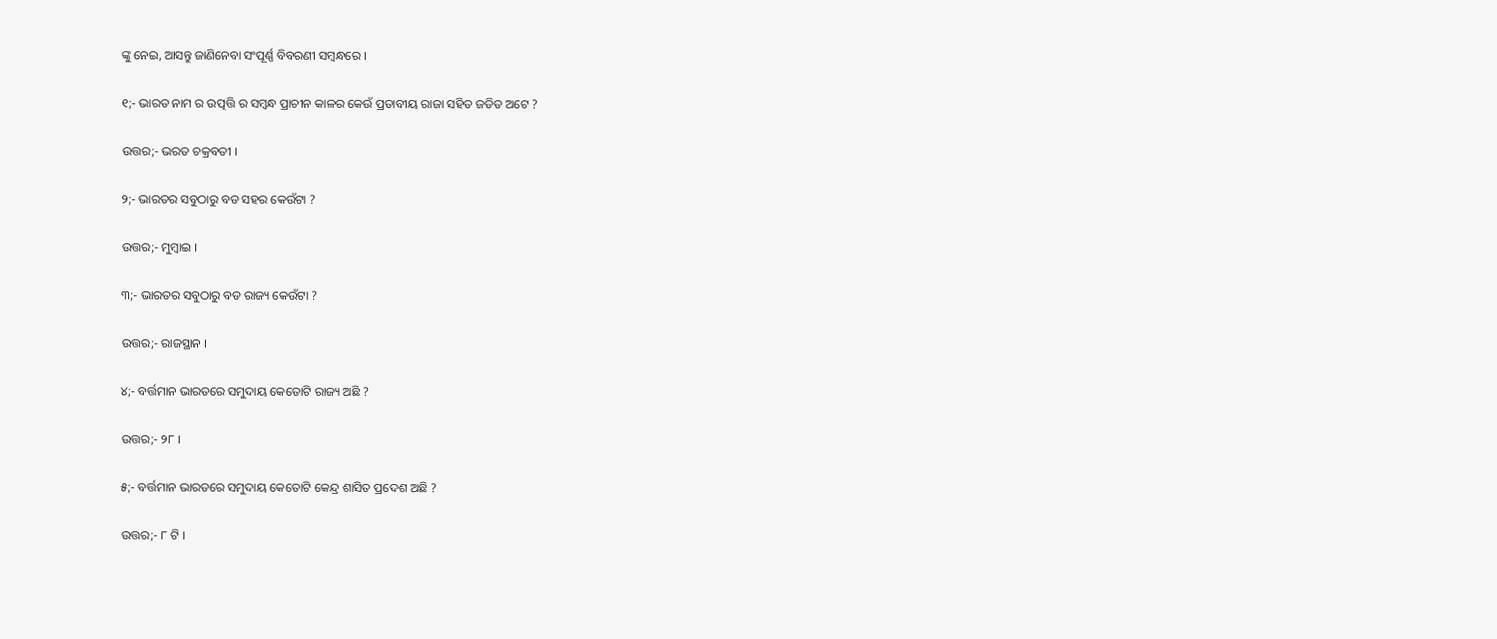ଙ୍କୁ ନେଇ, ଆସନ୍ତୁ ଜାଣିନେବା ସଂପୂର୍ଣ୍ଣ ବିବରଣୀ ସମ୍ବନ୍ଧରେ ।

୧;- ଭାରତ ନାମ ର ଉତ୍ପତ୍ତି ର ସମ୍ବନ୍ଧ ପ୍ରାଚୀନ କାଳର କେଉଁ ପ୍ରତାବୀୟ ରାଜା ସହିତ ଜଡିତ ଅଟେ ?

ଉତ୍ତର;- ଭରତ ଚକ୍ରବତୀ ।

୨;- ଭାରତର ସବୁଠାରୁ ବଡ ସହର କେଉଁଟା ?

ଉତ୍ତର;- ମୁମ୍ବାଇ ।

୩;- ଭାରତର ସବୁଠାରୁ ବଡ ରାଜ୍ୟ କେଉଁଟା ?

ଉତ୍ତର;- ରାଜସ୍ଥାନ ।

୪;- ବର୍ତ୍ତମାନ ଭାରତରେ ସମୁଦାୟ କେତୋଟି ରାଜ୍ୟ ଅଛି ?

ଉତ୍ତର;- ୨୮ ।

୫;- ବର୍ତ୍ତମାନ ଭାରତରେ ସମୁଦାୟ କେତୋଟି କେନ୍ଦ୍ର ଶାସିତ ପ୍ରଦେଶ ଅଛି ?

ଉତ୍ତର;- ୮ ଟି ।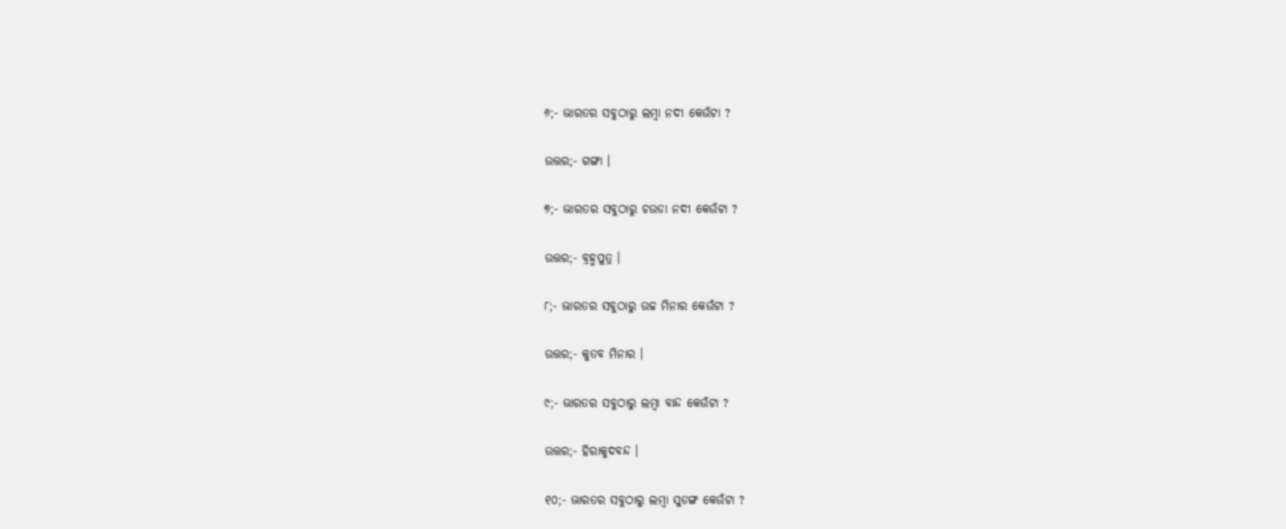୬;- ଭାରତର ସବୁଠାରୁ ଲମ୍ବା ନଦୀ କେଉଁଟା ?

ଉତ୍ତର;- ଗଙ୍ଗା ।

୭;- ଭାରତର ସବୁଠାରୁ ଚଉଡା ନଦୀ କେଉଁଟା ?

ଉତ୍ତର;- ବ୍ରହ୍ମପୁତ୍ର ।

୮;- ଭାରତର ସବୁଠାରୁ ଉଚ୍ଚ ମିନାର କେଉଁଟା ?

ଉତ୍ତର;- କୁତବ ମିନାର ।

୯;- ଭାରତର ସବୁଠାରୁ ଲମ୍ବା ବାନ୍ଦ କେଉଁଟା ?

ଉତ୍ତର;- ହିରାକୁଦବନ୍ଦ ।

୧୦;- ଭାରତର ସବୁଠାରୁ ଲମ୍ବା ସୁଡଙ୍ଗ କେଉଁଟା ?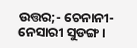ଉତ୍ତର;- ଚେନାନୀ-ନେସାରୀ ସୁଡଙ୍ଗ ।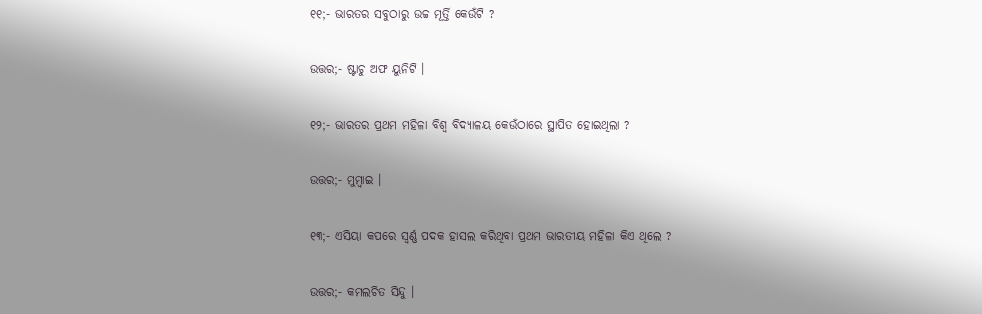୧୧;- ଭାରତର ସବୁଠାରୁ ଉଚ୍ଚ ମୂର୍ତ୍ତି କେଉଁଟି ?

ଉତ୍ତର;- ଷ୍ଟାଚୁ ଅଫ ୟୁନିଟି ।

୧୨;- ଭାରତର ପ୍ରଥମ ମହିଳା ବିଶ୍ଵ ବିଦ୍ୟାଳୟ କେଉଁଠାରେ ସ୍ଥାପିତ ହୋଇଥିଲା ?

ଉତ୍ତର;- ମୁମ୍ବାଇ ।

୧୩;- ଏସିୟା କପରେ ସ୍ଵର୍ଣ୍ଣ ପଦକ ହାସଲ କରିଥିବା ପ୍ରଥମ ଭାରତୀୟ ମହିଳା କିଏ ଥିଲେ ?

ଉତ୍ତର;- କମଲଚିତ ସିନ୍ଦୁ ।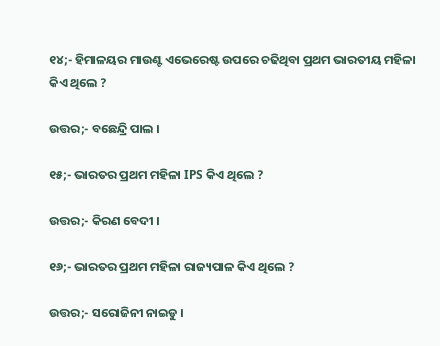୧୪;- ହିମାଳୟର ମାଉଣ୍ଟ ଏଭେରେଷ୍ଟ ଉପରେ ଚଢିଥିବା ପ୍ରଥମ ଭାରତୀୟ ମହିଳା କିଏ ଥିଲେ ?

ଉତ୍ତର;- ବଛେନ୍ଦ୍ରି ପାଲ ।

୧୫;- ଭାରତର ପ୍ରଥମ ମହିଳା IPS କିଏ ଥିଲେ ?

ଉତ୍ତର;- କିରଣ ବେଦୀ ।

୧୬;- ଭାରତର ପ୍ରଥମ ମହିଳା ରାଜ୍ୟପାଳ କିଏ ଥିଲେ ?

ଉତ୍ତର;- ସରୋଜିନୀ ନାଇଡୁ ।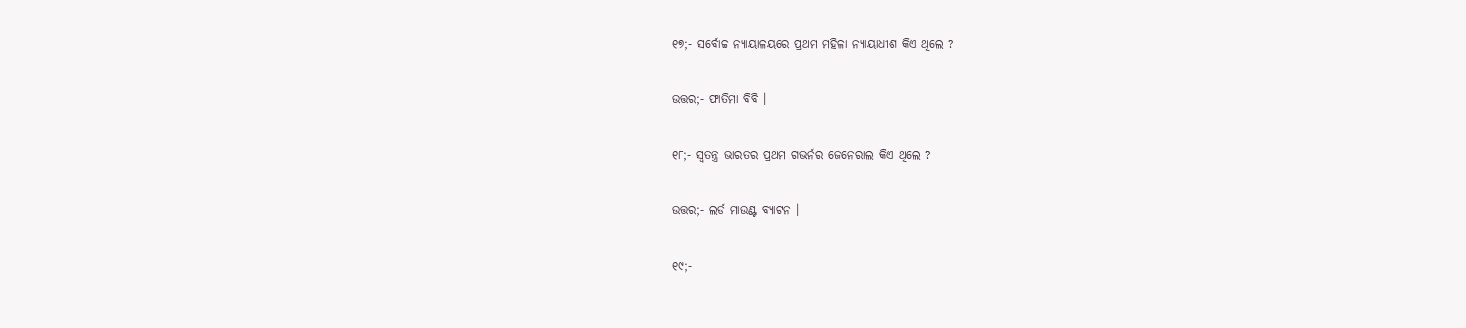୧୭;- ସର୍ବୋଚ୍ଚ ନ୍ୟାୟାଳୟରେ ପ୍ରଥମ ମହିଳା ନ୍ୟାୟାଧୀଶ କିଏ ଥିଲେ ?

ଉତ୍ତର;- ଫାତିମା ବିବି ।

୧୮;- ସ୍ଵତନ୍ତ୍ର ଭାରତର ପ୍ରଥମ ଗଭର୍ନର ଜେନେରାଲ କିଏ ଥିଲେ ?

ଉତ୍ତର;- ଲର୍ଡ ମାଉଣ୍ଟ ବ୍ୟାଟନ ।

୧୯;-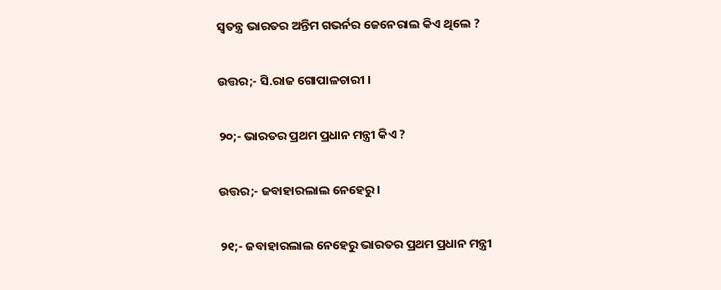ସ୍ଵତନ୍ତ୍ର ଭାରତର ଅନ୍ତିମ ଗଭର୍ନର ଜେନେରାଲ କିଏ ଥିଲେ ?

ଉତ୍ତର;- ସି.ରାଜ ଗୋପାଳଚାରୀ ।

୨୦;- ଭାରତର ପ୍ରଥମ ପ୍ରଧାନ ମନ୍ତ୍ରୀ କିଏ ?

ଉତ୍ତର;- ଜବାହାରଲାଲ ନେହେରୁ ।

୨୧;- ଜବାହାରଲାଲ ନେହେରୁ ଭାରତର ପ୍ରଥମ ପ୍ରଧାନ ମନ୍ତ୍ରୀ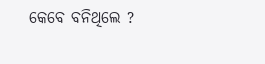କେବେ ବନିଥିଲେ ?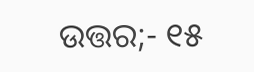ଉତ୍ତର;- ୧୫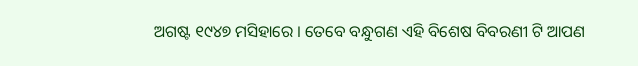ଅଗଷ୍ଟ ୧୯୪୭ ମସିହାରେ । ତେବେ ବନ୍ଧୁଗଣ ଏହି ବିଶେଷ ବିବରଣୀ ଟି ଆପଣ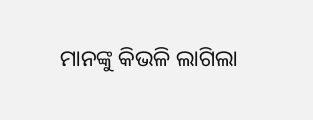ମାନଙ୍କୁ କିଭଳି ଲାଗିଲା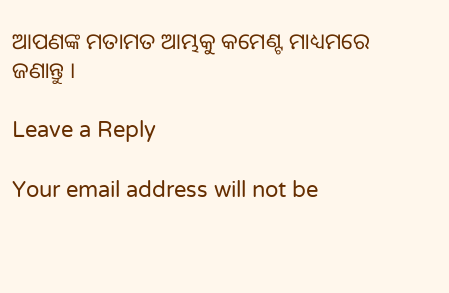ଆପଣଙ୍କ ମତାମତ ଆମ୍ଭକୁ କମେଣ୍ଟ ମାଧ୍ୟମରେ ଜଣାନ୍ତୁ ।

Leave a Reply

Your email address will not be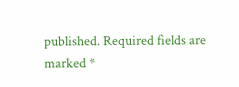published. Required fields are marked *